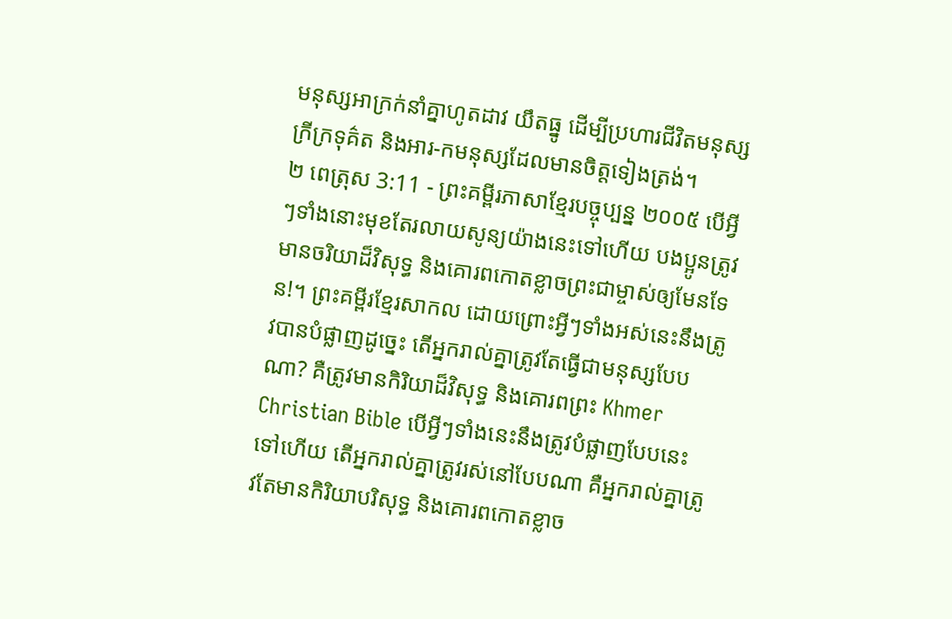មនុស្សអាក្រក់នាំគ្នាហូតដាវ យឹតធ្នូ ដើម្បីប្រហារជីវិតមនុស្សក្រីក្រទុគ៌ត និងអារ-កមនុស្សដែលមានចិត្តទៀងត្រង់។
២ ពេត្រុស 3:11 - ព្រះគម្ពីរភាសាខ្មែរបច្ចុប្បន្ន ២០០៥ បើអ្វីៗទាំងនោះមុខតែរលាយសូន្យយ៉ាងនេះទៅហើយ បងប្អូនត្រូវមានចរិយាដ៏វិសុទ្ធ និងគោរពកោតខ្លាចព្រះជាម្ចាស់ឲ្យមែនទែន!។ ព្រះគម្ពីរខ្មែរសាកល ដោយព្រោះអ្វីៗទាំងអស់នេះនឹងត្រូវបានបំផ្លាញដូច្នេះ តើអ្នករាល់គ្នាត្រូវតែធ្វើជាមនុស្សបែបណា? គឺត្រូវមានកិរិយាដ៏វិសុទ្ធ និងគោរពព្រះ Khmer Christian Bible បើអ្វីៗទាំងនេះនឹងត្រូវបំផ្លាញបែបនេះទៅហើយ តើអ្នករាល់គ្នាត្រូវរស់នៅបែបណា គឺអ្នករាល់គ្នាត្រូវតែមានកិរិយាបរិសុទ្ធ និងគោរពកោតខ្លាច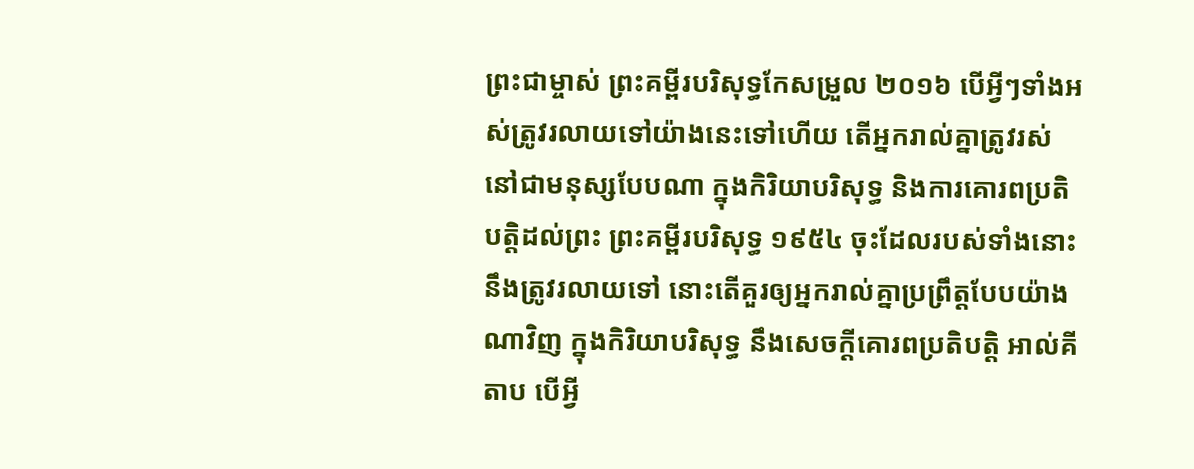ព្រះជាម្ចាស់ ព្រះគម្ពីរបរិសុទ្ធកែសម្រួល ២០១៦ បើអ្វីៗទាំងអស់ត្រូវរលាយទៅយ៉ាងនេះទៅហើយ តើអ្នករាល់គ្នាត្រូវរស់នៅជាមនុស្សបែបណា ក្នុងកិរិយាបរិសុទ្ធ និងការគោរពប្រតិបត្តិដល់ព្រះ ព្រះគម្ពីរបរិសុទ្ធ ១៩៥៤ ចុះដែលរបស់ទាំងនោះនឹងត្រូវរលាយទៅ នោះតើគួរឲ្យអ្នករាល់គ្នាប្រព្រឹត្តបែបយ៉ាងណាវិញ ក្នុងកិរិយាបរិសុទ្ធ នឹងសេចក្ដីគោរពប្រតិបត្តិ អាល់គីតាប បើអ្វី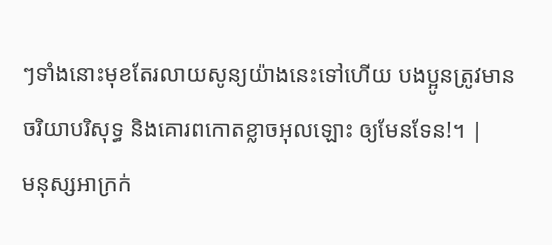ៗទាំងនោះមុខតែរលាយសូន្យយ៉ាងនេះទៅហើយ បងប្អូនត្រូវមានចរិយាបរិសុទ្ធ និងគោរពកោតខ្លាចអុលឡោះ ឲ្យមែនទែន!។ |
មនុស្សអាក្រក់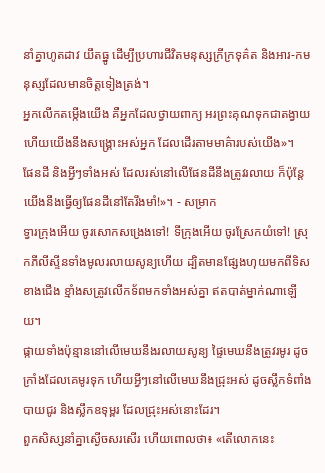នាំគ្នាហូតដាវ យឹតធ្នូ ដើម្បីប្រហារជីវិតមនុស្សក្រីក្រទុគ៌ត និងអារ-កមនុស្សដែលមានចិត្តទៀងត្រង់។
អ្នកលើកតម្កើងយើង គឺអ្នកដែលថ្វាយពាក្យ អរព្រះគុណទុកជាតង្វាយ ហើយយើងនឹងសង្គ្រោះអស់អ្នក ដែលដើរតាមមាគ៌ារបស់យើង»។
ផែនដី និងអ្វីៗទាំងអស់ ដែលរស់នៅលើផែនដីនឹងត្រូវរលាយ ក៏ប៉ុន្តែ យើងនឹងធ្វើឲ្យផែនដីនៅតែរឹងមាំ!»។ - សម្រាក
ទ្វារក្រុងអើយ ចូរសោកសង្រេងទៅ! ទីក្រុងអើយ ចូរស្រែកយំទៅ! ស្រុកភីលីស្ទីនទាំងមូលរលាយសូន្យហើយ ដ្បិតមានផ្សែងហុយមកពីទិសខាងជើង ខ្មាំងសត្រូវលើកទ័ពមកទាំងអស់គ្នា ឥតបាត់ម្នាក់ណាឡើយ។
ផ្កាយទាំងប៉ុន្មាននៅលើមេឃនឹងរលាយសូន្យ ផ្ទៃមេឃនឹងត្រូវរមូរ ដូចក្រាំងដែលគេមូរទុក ហើយអ្វីៗនៅលើមេឃនឹងជ្រុះអស់ ដូចស្លឹកទំពាំងបាយជូរ និងស្លឹកឧទុម្ពរ ដែលជ្រុះអស់នោះដែរ។
ពួកសិស្សនាំគ្នាស្ងើចសរសើរ ហើយពោលថា៖ «តើលោកនេះ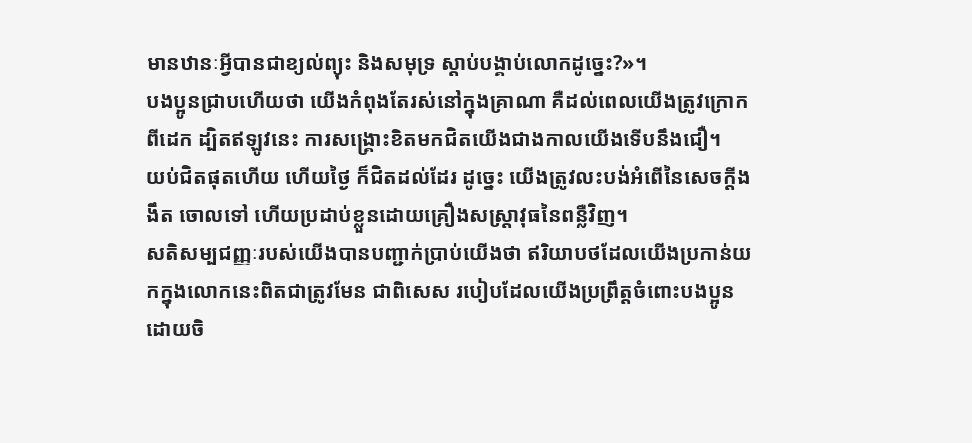មានឋានៈអ្វីបានជាខ្យល់ព្យុះ និងសមុទ្រ ស្ដាប់បង្គាប់លោកដូច្នេះ?»។
បងប្អូនជ្រាបហើយថា យើងកំពុងតែរស់នៅក្នុងគ្រាណា គឺដល់ពេលយើងត្រូវក្រោកពីដេក ដ្បិតឥឡូវនេះ ការសង្គ្រោះខិតមកជិតយើងជាងកាលយើងទើបនឹងជឿ។
យប់ជិតផុតហើយ ហើយថ្ងៃ ក៏ជិតដល់ដែរ ដូច្នេះ យើងត្រូវលះបង់អំពើនៃសេចក្ដីងងឹត ចោលទៅ ហើយប្រដាប់ខ្លួនដោយគ្រឿងសស្ត្រាវុធនៃពន្លឺវិញ។
សតិសម្បជញ្ញៈរបស់យើងបានបញ្ជាក់ប្រាប់យើងថា ឥរិយាបថដែលយើងប្រកាន់យកក្នុងលោកនេះពិតជាត្រូវមែន ជាពិសេស របៀបដែលយើងប្រព្រឹត្តចំពោះបងប្អូនដោយចិ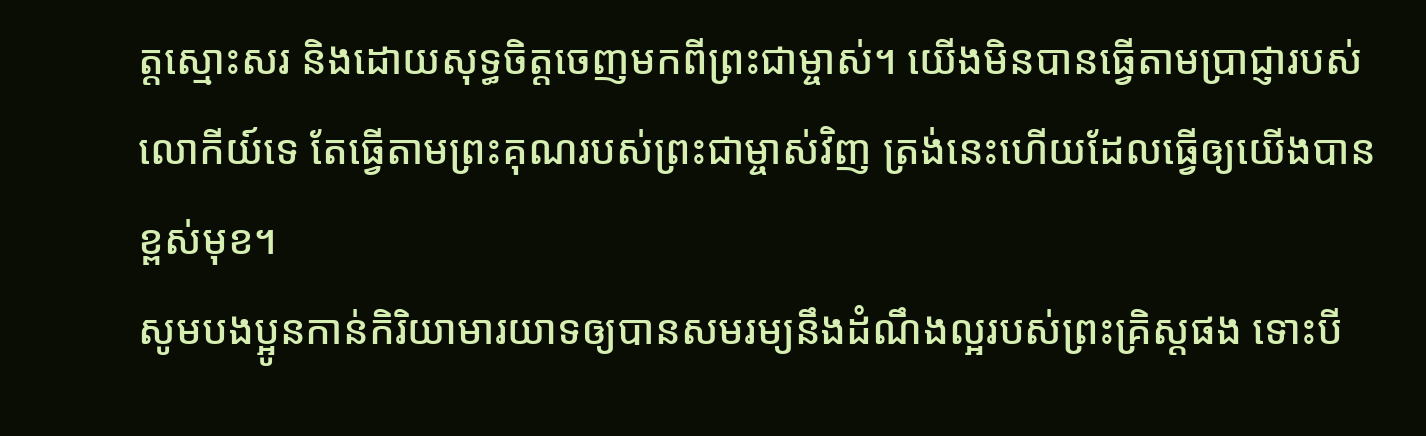ត្តស្មោះសរ និងដោយសុទ្ធចិត្តចេញមកពីព្រះជាម្ចាស់។ យើងមិនបានធ្វើតាមប្រាជ្ញារបស់លោកីយ៍ទេ តែធ្វើតាមព្រះគុណរបស់ព្រះជាម្ចាស់វិញ ត្រង់នេះហើយដែលធ្វើឲ្យយើងបានខ្ពស់មុខ។
សូមបងប្អូនកាន់កិរិយាមារយាទឲ្យបានសមរម្យនឹងដំណឹងល្អរបស់ព្រះគ្រិស្តផង ទោះបី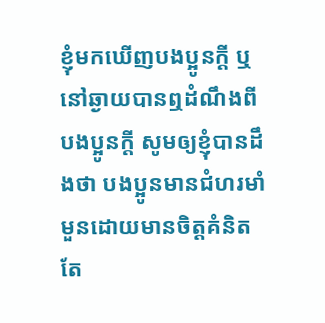ខ្ញុំមកឃើញបងប្អូនក្ដី ឬនៅឆ្ងាយបានឮដំណឹងពីបងប្អូនក្ដី សូមឲ្យខ្ញុំបានដឹងថា បងប្អូនមានជំហរមាំមួនដោយមានចិត្តគំនិតតែ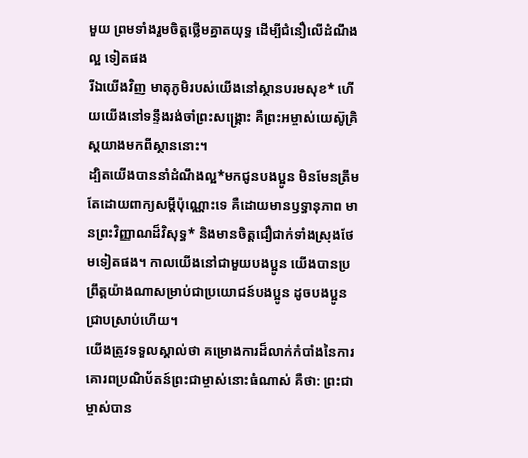មួយ ព្រមទាំងរួមចិត្តថ្លើមគ្នាតយុទ្ធ ដើម្បីជំនឿលើដំណឹងល្អ ទៀតផង
រីឯយើងវិញ មាតុភូមិរបស់យើងនៅស្ថានបរមសុខ* ហើយយើងនៅទន្ទឹងរង់ចាំព្រះសង្គ្រោះ គឺព្រះអម្ចាស់យេស៊ូគ្រិស្តយាងមកពីស្ថាននោះ។
ដ្បិតយើងបាននាំដំណឹងល្អ*មកជូនបងប្អូន មិនមែនត្រឹមតែដោយពាក្យសម្ដីប៉ុណ្ណោះទេ គឺដោយមានឫទ្ធានុភាព មានព្រះវិញ្ញាណដ៏វិសុទ្ធ* និងមានចិត្តជឿជាក់ទាំងស្រុងថែមទៀតផង។ កាលយើងនៅជាមួយបងប្អូន យើងបានប្រព្រឹត្តយ៉ាងណាសម្រាប់ជាប្រយោជន៍បងប្អូន ដូចបងប្អូនជ្រាបស្រាប់ហើយ។
យើងត្រូវទទួលស្គាល់ថា គម្រោងការដ៏លាក់កំបាំងនៃការគោរពប្រណិប័តន៍ព្រះជាម្ចាស់នោះធំណាស់ គឺថា: ព្រះជាម្ចាស់បាន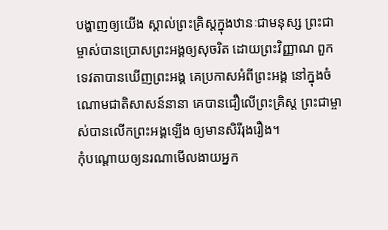បង្ហាញឲ្យយើង ស្គាល់ព្រះគ្រិស្តក្នុងឋានៈជាមនុស្ស ព្រះជាម្ចាស់បានប្រោសព្រះអង្គឲ្យសុចរិត ដោយព្រះវិញ្ញាណ ពួកទេវតាបានឃើញព្រះអង្គ គេប្រកាសអំពីព្រះអង្គ នៅក្នុងចំណោមជាតិសាសន៍នានា គេបានជឿលើព្រះគ្រិស្ត ព្រះជាម្ចាស់បានលើកព្រះអង្គឡើង ឲ្យមានសិរីរុងរឿង។
កុំបណ្ដោយឲ្យនរណាមើលងាយអ្នក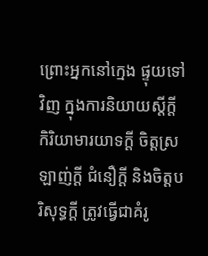ព្រោះអ្នកនៅក្មេង ផ្ទុយទៅវិញ ក្នុងការនិយាយស្ដីក្ដី កិរិយាមារយាទក្ដី ចិត្តស្រឡាញ់ក្ដី ជំនឿក្ដី និងចិត្តបរិសុទ្ធក្ដី ត្រូវធ្វើជាគំរូ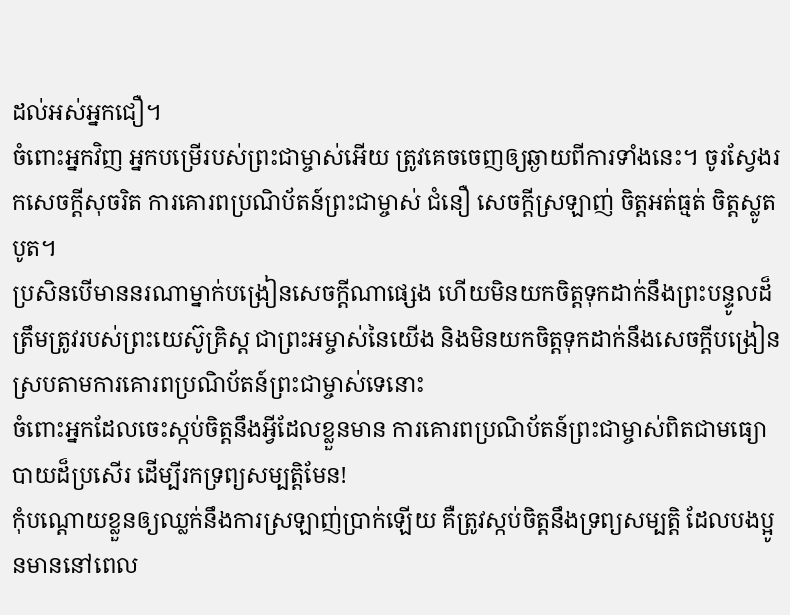ដល់អស់អ្នកជឿ។
ចំពោះអ្នកវិញ អ្នកបម្រើរបស់ព្រះជាម្ចាស់អើយ ត្រូវគេចចេញឲ្យឆ្ងាយពីការទាំងនេះ។ ចូរស្វែងរកសេចក្ដីសុចរិត ការគោរពប្រណិប័តន៍ព្រះជាម្ចាស់ ជំនឿ សេចក្ដីស្រឡាញ់ ចិត្តអត់ធ្មត់ ចិត្តស្លូតបូត។
ប្រសិនបើមាននរណាម្នាក់បង្រៀនសេចក្ដីណាផ្សេង ហើយមិនយកចិត្តទុកដាក់នឹងព្រះបន្ទូលដ៏ត្រឹមត្រូវរបស់ព្រះយេស៊ូគ្រិស្ត ជាព្រះអម្ចាស់នៃយើង និងមិនយកចិត្តទុកដាក់នឹងសេចក្ដីបង្រៀន ស្របតាមការគោរពប្រណិប័តន៍ព្រះជាម្ចាស់ទេនោះ
ចំពោះអ្នកដែលចេះស្កប់ចិត្តនឹងអ្វីដែលខ្លួនមាន ការគោរពប្រណិប័តន៍ព្រះជាម្ចាស់ពិតជាមធ្យោបាយដ៏ប្រសើរ ដើម្បីរកទ្រព្យសម្បត្តិមែន!
កុំបណ្ដោយខ្លួនឲ្យឈ្លក់នឹងការស្រឡាញ់ប្រាក់ឡើយ គឺត្រូវស្កប់ចិត្តនឹងទ្រព្យសម្បត្តិ ដែលបងប្អូនមាននៅពេល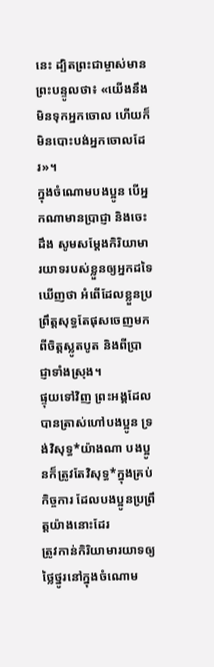នេះ ដ្បិតព្រះជាម្ចាស់មានព្រះបន្ទូលថា៖ «យើងនឹងមិនទុកអ្នកចោល ហើយក៏មិនបោះបង់អ្នកចោលដែរ»។
ក្នុងចំណោមបងប្អូន បើអ្នកណាមានប្រាជ្ញា និងចេះដឹង សូមសម្តែងកិរិយាមារយាទរបស់ខ្លួនឲ្យអ្នកដទៃឃើញថា អំពើដែលខ្លួនប្រព្រឹត្តសុទ្ធតែផុសចេញមកពីចិត្តស្លូតបូត និងពីប្រាជ្ញាទាំងស្រុង។
ផ្ទុយទៅវិញ ព្រះអង្គដែលបានត្រាស់ហៅបងប្អូន ទ្រង់វិសុទ្ធ*យ៉ាងណា បងប្អូនក៏ត្រូវតែវិសុទ្ធ*ក្នុងគ្រប់កិច្ចការ ដែលបងប្អូនប្រព្រឹត្តយ៉ាងនោះដែរ
ត្រូវកាន់កិរិយាមារយាទឲ្យថ្លៃថ្នូរនៅក្នុងចំណោម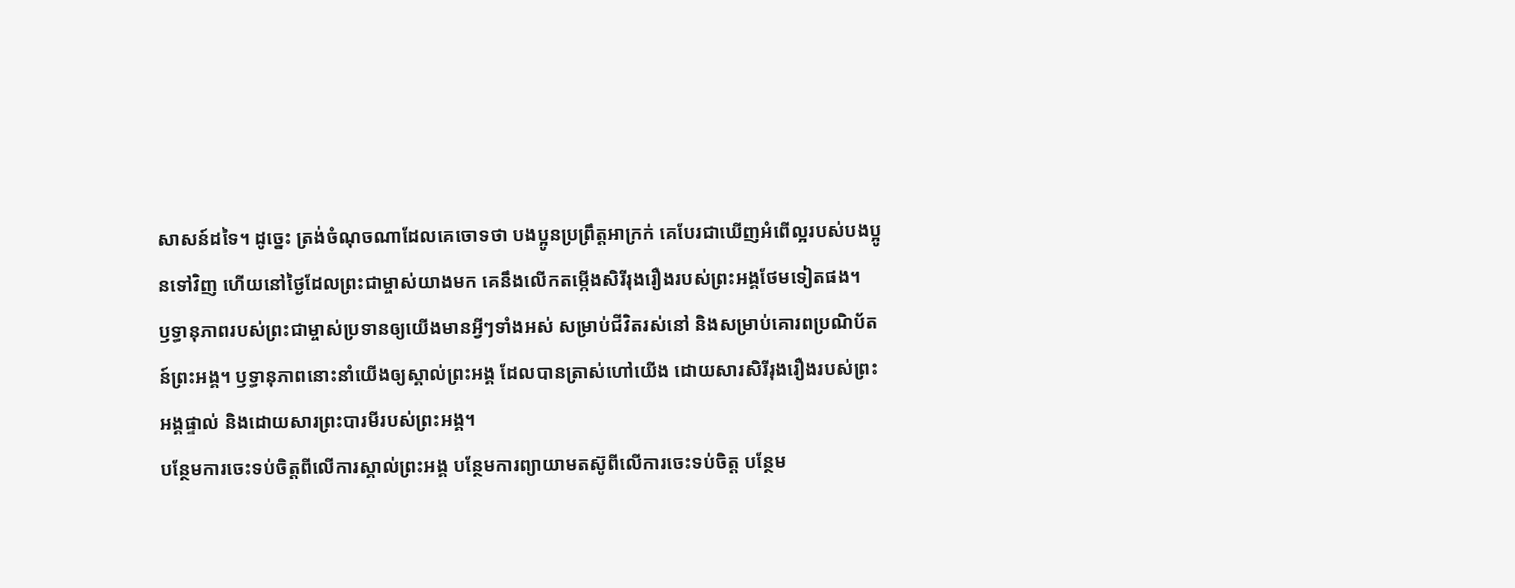សាសន៍ដទៃ។ ដូច្នេះ ត្រង់ចំណុចណាដែលគេចោទថា បងប្អូនប្រព្រឹត្តអាក្រក់ គេបែរជាឃើញអំពើល្អរបស់បងប្អូនទៅវិញ ហើយនៅថ្ងៃដែលព្រះជាម្ចាស់យាងមក គេនឹងលើកតម្កើងសិរីរុងរឿងរបស់ព្រះអង្គថែមទៀតផង។
ឫទ្ធានុភាពរបស់ព្រះជាម្ចាស់ប្រទានឲ្យយើងមានអ្វីៗទាំងអស់ សម្រាប់ជីវិតរស់នៅ និងសម្រាប់គោរពប្រណិប័តន៍ព្រះអង្គ។ ឫទ្ធានុភាពនោះនាំយើងឲ្យស្គាល់ព្រះអង្គ ដែលបានត្រាស់ហៅយើង ដោយសារសិរីរុងរឿងរបស់ព្រះអង្គផ្ទាល់ និងដោយសារព្រះបារមីរបស់ព្រះអង្គ។
បន្ថែមការចេះទប់ចិត្តពីលើការស្គាល់ព្រះអង្គ បន្ថែមការព្យាយាមតស៊ូពីលើការចេះទប់ចិត្ត បន្ថែម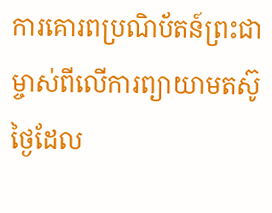ការគោរពប្រណិប័តន៍ព្រះជាម្ចាស់ពីលើការព្យាយាមតស៊ូ
ថ្ងៃដែល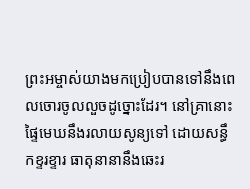ព្រះអម្ចាស់យាងមកប្រៀបបានទៅនឹងពេលចោរចូលលួចដូច្នោះដែរ។ នៅគ្រានោះ ផ្ទៃមេឃនឹងរលាយសូន្យទៅ ដោយសន្ធឹកខ្ទរខ្ទារ ធាតុនានានឹងឆេះរ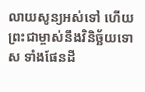លាយសូន្យអស់ទៅ ហើយព្រះជាម្ចាស់នឹងវិនិច្ឆ័យទោស ទាំងផែនដី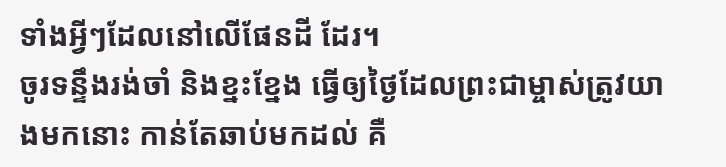ទាំងអ្វីៗដែលនៅលើផែនដី ដែរ។
ចូរទន្ទឹងរង់ចាំ និងខ្នះខ្នែង ធ្វើឲ្យថ្ងៃដែលព្រះជាម្ចាស់ត្រូវយាងមកនោះ កាន់តែឆាប់មកដល់ គឺ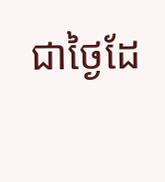ជាថ្ងៃដែ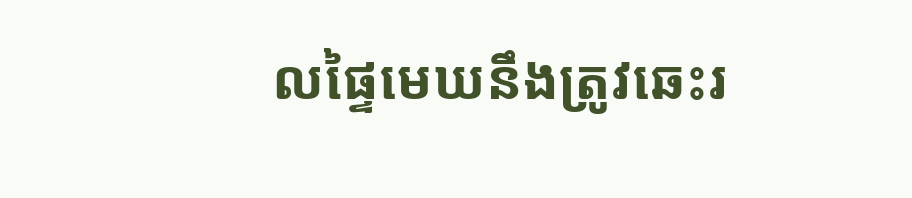លផ្ទៃមេឃនឹងត្រូវឆេះរ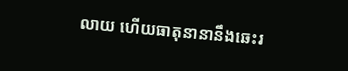លាយ ហើយធាតុនានានឹងឆេះរ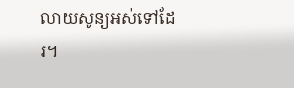លាយសូន្យអស់ទៅដែរ។